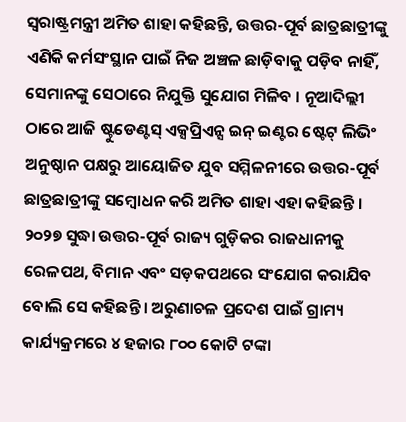ସ୍ୱରାଷ୍ଟ୍ରମନ୍ତ୍ରୀ ଅମିତ ଶାହା କହିଛନ୍ତି, ଉତ୍ତର-ପୂର୍ବ ଛାତ୍ରଛାତ୍ରୀଙ୍କୁ ଏଣିକି କର୍ମସଂସ୍ଥାନ ପାଇଁ ନିଜ ଅଞ୍ଚଳ ଛାଡ଼ିବାକୁ ପଡ଼ିବ ନାହିଁ, ସେମାନଙ୍କୁ ସେଠାରେ ନିଯୁକ୍ତି ସୁଯୋଗ ମିଳିବ । ନୂଆଦିଲ୍ଲୀ ଠାରେ ଆଜି ଷ୍ଟୁଡେଣ୍ଟସ୍ ଏକ୍ସପ୍ରିଏନ୍ସ ଇନ୍ ଇଣ୍ଟର ଷ୍ଟେଟ୍ ଲିଭିଂ ଅନୁଷ୍ଠାନ ପକ୍ଷରୁ ଆୟୋଜିତ ଯୁବ ସମ୍ମିଳନୀରେ ଉତ୍ତର-ପୂର୍ବ ଛାତ୍ରଛାତ୍ରୀଙ୍କୁ ସମ୍ବୋଧନ କରି ଅମିତ ଶାହା ଏହା କହିଛନ୍ତି ।
୨୦୨୭ ସୁଦ୍ଧା ଉତ୍ତର-ପୂର୍ବ ରାଜ୍ୟ ଗୁଡ଼ିକର ରାଜଧାନୀକୁ ରେଳପଥ, ବିମାନ ଏବଂ ସଡ଼କପଥରେ ସଂଯୋଗ କରାଯିବ ବୋଲି ସେ କହିଛନ୍ତି । ଅରୁଣାଚଳ ପ୍ରଦେଶ ପାଇଁ ଗ୍ରାମ୍ୟ କାର୍ଯ୍ୟକ୍ରମରେ ୪ ହଜାର ୮୦୦ କୋଟି ଟଙ୍କା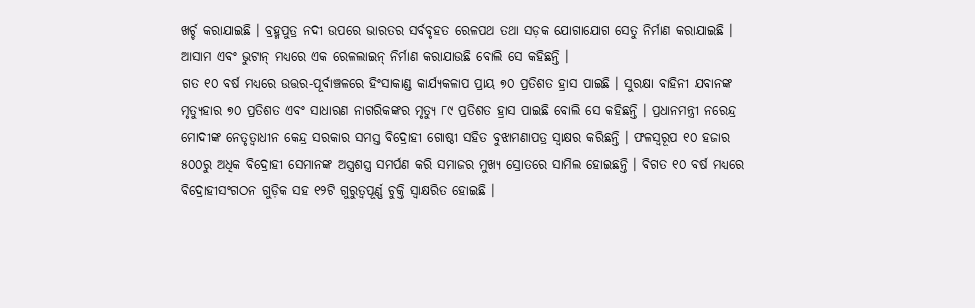ଖର୍ଚ୍ଚ କରାଯାଇଛି । ବ୍ରହ୍ମପୁତ୍ର ନଦୀ ଉପରେ ଭାରତର ସର୍ବବୃହତ ରେଳପଥ ତଥା ସଡ଼କ ଯୋଗାଯୋଗ ସେତୁ ନିର୍ମାଣ କରାଯାଇଛି । ଆସାମ ଏବଂ ଭୁଟାନ୍ ମଧ୍ୟରେ ଏକ ରେଳଲାଇନ୍ ନିର୍ମାଣ କରାଯାଉଛି ବୋଲି ସେ କହିଛନ୍ତି ।
ଗତ ୧୦ ବର୍ଷ ମଧ୍ୟରେ ଉତ୍ତର-ପୂର୍ବାଞ୍ଚଳରେ ହିଂସାକାଣ୍ଡ କାର୍ଯ୍ୟକଳାପ ପ୍ରାୟ ୭୦ ପ୍ରତିଶତ ହ୍ରାସ ପାଇଛି । ସୁରକ୍ଷା ବାହିନୀ ଯବାନଙ୍କ ମୃତ୍ୟୁହାର ୭୦ ପ୍ରତିଶତ ଏବଂ ସାଧାରଣ ନାଗରିକଙ୍କର ମୃତ୍ୟୁ ୮୯ ପ୍ରତିଶତ ହ୍ରାସ ପାଇଛି ବୋଲି ସେ କହିଛନ୍ତି । ପ୍ରଧାନମନ୍ତ୍ରୀ ନରେନ୍ଦ୍ର ମୋଦୀଙ୍କ ନେତୃତ୍ୱାଧୀନ କେନ୍ଦ୍ର ସରକାର ସମସ୍ତ ବିଦ୍ରୋହୀ ଗୋଷ୍ଠୀ ସହିତ ବୁଝାମଣାପତ୍ର ସ୍ୱାକ୍ଷର କରିଛନ୍ତି । ଫଳସ୍ୱରୂପ ୧୦ ହଜାର ୫୦୦ରୁ ଅଧିକ ବିଦ୍ରୋହୀ ସେମାନଙ୍କ ଅସ୍ତ୍ରଶସ୍ତ୍ର ସମର୍ପଣ କରି ସମାଜର ମୁଖ୍ୟ ସ୍ରୋତରେ ସାମିଲ ହୋଇଛନ୍ତି । ବିଗତ ୧୦ ବର୍ଷ ମଧ୍ୟରେ ବିଦ୍ରୋହୀସଂଗଠନ ଗୁଡ଼ିକ ସହ ୧୨ଟି ଗୁରୁତ୍ୱପୂର୍ଣ୍ଣ ଚୁକ୍ତି ସ୍ୱାକ୍ଷରିତ ହୋଇଛି ।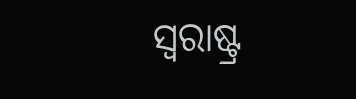ସ୍ୱରାଷ୍ଟ୍ର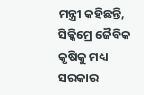ମନ୍ତ୍ରୀ କହିଛନ୍ତି, ସିକ୍କିମ୍ରେ ଜୈବିକ କୃଷିକୁ ମଧ୍ୟ ସରକାର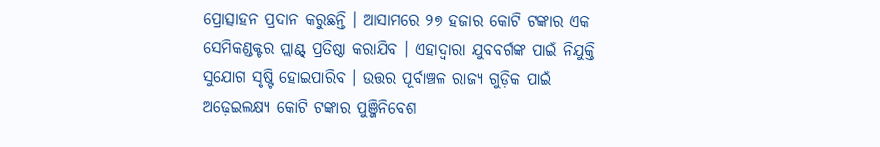ପ୍ରୋତ୍ସାହନ ପ୍ରଦାନ କରୁଛନ୍ତି । ଆସାମରେ ୨୭ ହଜାର କୋଟି ଟଙ୍କାର ଏକ ସେମିକଣ୍ଡକ୍ଟର ପ୍ଲାଣ୍ଟ୍ ପ୍ରତିଷ୍ଠା କରାଯିବ । ଏହାଦ୍ୱାରା ଯୁବବର୍ଗଙ୍କ ପାଇଁ ନିଯୁକ୍ତି ସୁଯୋଗ ସୃଷ୍ଟି ହୋଇପାରିବ । ଉତ୍ତର ପୂର୍ବାଞ୍ଚଳ ରାଜ୍ୟ ଗୁଡ଼ିକ ପାଇଁ ଅଢ଼େଇଲକ୍ଷ୍ୟ କୋଟି ଟଙ୍କାର ପୁଞ୍ଜିନିବେଶ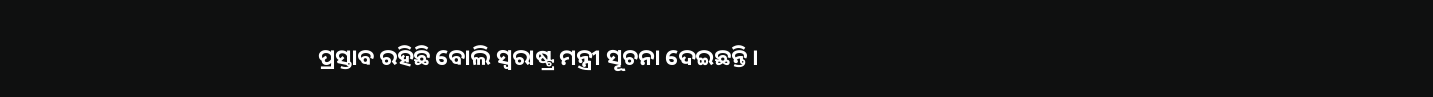ପ୍ରସ୍ତାବ ରହିଛି ବୋଲି ସ୍ୱରାଷ୍ଟ୍ର ମନ୍ତ୍ରୀ ସୂଚନା ଦେଇଛନ୍ତି ।